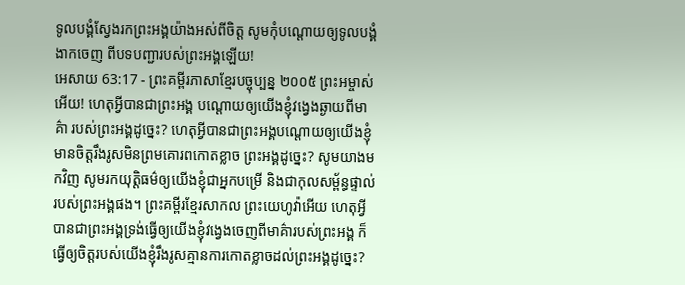ទូលបង្គំស្វែងរកព្រះអង្គយ៉ាងអស់ពីចិត្ត សូមកុំបណ្តោយឲ្យទូលបង្គំងាកចេញ ពីបទបញ្ជារបស់ព្រះអង្គឡើយ!
អេសាយ 63:17 - ព្រះគម្ពីរភាសាខ្មែរបច្ចុប្បន្ន ២០០៥ ព្រះអម្ចាស់អើយ! ហេតុអ្វីបានជាព្រះអង្គ បណ្ដោយឲ្យយើងខ្ញុំវង្វេងឆ្ងាយពីមាគ៌ា របស់ព្រះអង្គដូច្នេះ? ហេតុអ្វីបានជាព្រះអង្គបណ្ដោយឲ្យយើងខ្ញុំ មានចិត្តរឹងរូសមិនព្រមគោរពកោតខ្លាច ព្រះអង្គដូច្នេះ? សូមយាងមកវិញ សូមរកយុត្តិធម៌ឲ្យយើងខ្ញុំជាអ្នកបម្រើ និងជាកុលសម្ព័ន្ធផ្ទាល់របស់ព្រះអង្គផង។ ព្រះគម្ពីរខ្មែរសាកល ព្រះយេហូវ៉ាអើយ ហេតុអ្វីបានជាព្រះអង្គទ្រង់ធ្វើឲ្យយើងខ្ញុំវង្វេងចេញពីមាគ៌ារបស់ព្រះអង្គ ក៏ធ្វើឲ្យចិត្តរបស់យើងខ្ញុំរឹងរូសគ្មានការកោតខ្លាចដល់ព្រះអង្គដូច្នេះ?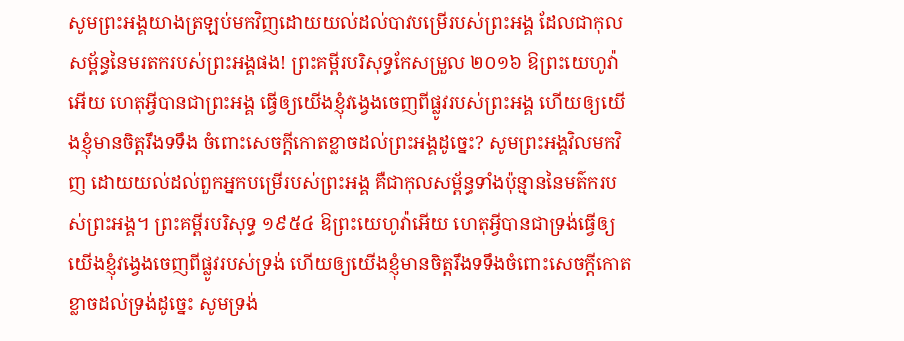សូមព្រះអង្គយាងត្រឡប់មកវិញដោយយល់ដល់បាវបម្រើរបស់ព្រះអង្គ ដែលជាកុលសម្ព័ន្ធនៃមរតករបស់ព្រះអង្គផង! ព្រះគម្ពីរបរិសុទ្ធកែសម្រួល ២០១៦ ឱព្រះយេហូវ៉ាអើយ ហេតុអ្វីបានជាព្រះអង្គ ធ្វើឲ្យយើងខ្ញុំវង្វេងចេញពីផ្លូវរបស់ព្រះអង្គ ហើយឲ្យយើងខ្ញុំមានចិត្តរឹងទទឹង ចំពោះសេចក្ដីកោតខ្លាចដល់ព្រះអង្គដូច្នេះ? សូមព្រះអង្គវិលមកវិញ ដោយយល់ដល់ពួកអ្នកបម្រើរបស់ព្រះអង្គ គឺជាកុលសម្ព័ន្ធទាំងប៉ុន្មាននៃមត៌ករបស់ព្រះអង្គ។ ព្រះគម្ពីរបរិសុទ្ធ ១៩៥៤ ឱព្រះយេហូវ៉ាអើយ ហេតុអ្វីបានជាទ្រង់ធ្វើឲ្យយើងខ្ញុំវង្វេងចេញពីផ្លូវរបស់ទ្រង់ ហើយឲ្យយើងខ្ញុំមានចិត្តរឹងទទឹងចំពោះសេចក្ដីកោតខ្លាចដល់ទ្រង់ដូច្នេះ សូមទ្រង់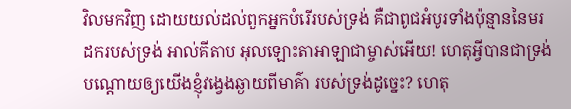វិលមកវិញ ដោយយល់ដល់ពួកអ្នកបំរើរបស់ទ្រង់ គឺជាពូជអំបូរទាំងប៉ុន្មាននៃមរដករបស់ទ្រង់ អាល់គីតាប អុលឡោះតាអាឡាជាម្ចាស់អើយ! ហេតុអ្វីបានជាទ្រង់ បណ្ដោយឲ្យយើងខ្ញុំវង្វេងឆ្ងាយពីមាគ៌ា របស់ទ្រង់ដូច្នេះ? ហេតុ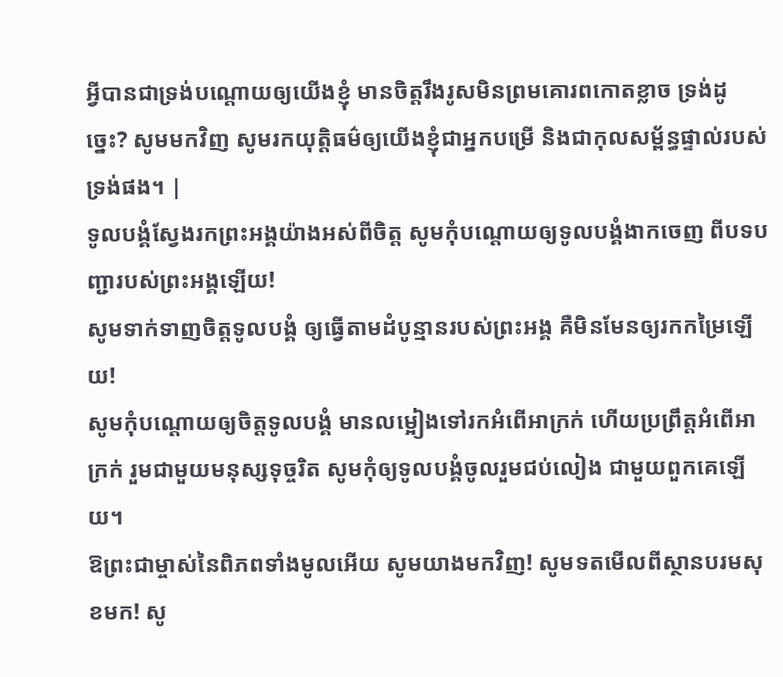អ្វីបានជាទ្រង់បណ្ដោយឲ្យយើងខ្ញុំ មានចិត្តរឹងរូសមិនព្រមគោរពកោតខ្លាច ទ្រង់ដូច្នេះ? សូមមកវិញ សូមរកយុត្តិធម៌ឲ្យយើងខ្ញុំជាអ្នកបម្រើ និងជាកុលសម្ព័ន្ធផ្ទាល់របស់ទ្រង់ផង។ |
ទូលបង្គំស្វែងរកព្រះអង្គយ៉ាងអស់ពីចិត្ត សូមកុំបណ្តោយឲ្យទូលបង្គំងាកចេញ ពីបទបញ្ជារបស់ព្រះអង្គឡើយ!
សូមទាក់ទាញចិត្តទូលបង្គំ ឲ្យធ្វើតាមដំបូន្មានរបស់ព្រះអង្គ គឺមិនមែនឲ្យរកកម្រៃឡើយ!
សូមកុំបណ្តោយឲ្យចិត្តទូលបង្គំ មានលម្អៀងទៅរកអំពើអាក្រក់ ហើយប្រព្រឹត្តអំពើអាក្រក់ រួមជាមួយមនុស្សទុច្ចរិត សូមកុំឲ្យទូលបង្គំចូលរួមជប់លៀង ជាមួយពួកគេឡើយ។
ឱព្រះជាម្ចាស់នៃពិភពទាំងមូលអើយ សូមយាងមកវិញ! សូមទតមើលពីស្ថានបរមសុខមក! សូ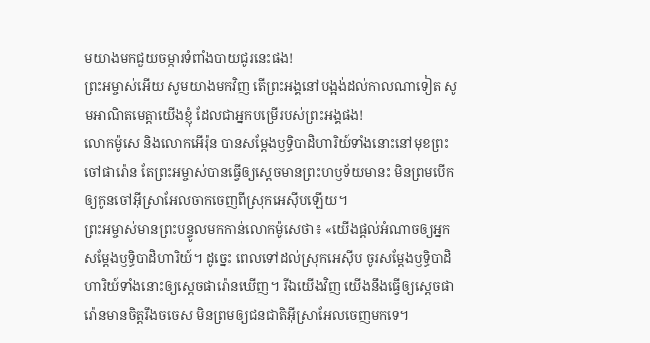មយាងមកជួយចម្ការទំពាំងបាយជូរនេះផង!
ព្រះអម្ចាស់អើយ សូមយាងមកវិញ តើព្រះអង្គនៅបង្អង់ដល់កាលណាទៀត សូមអាណិតមេត្តាយើងខ្ញុំ ដែលជាអ្នកបម្រើរបស់ព្រះអង្គផង!
លោកម៉ូសេ និងលោកអើរ៉ុន បានសម្តែងឫទ្ធិបាដិហារិយ៍ទាំងនោះនៅមុខព្រះចៅផារ៉ោន តែព្រះអម្ចាស់បានធ្វើឲ្យស្ដេចមានព្រះហឫទ័យមានះ មិនព្រមបើកឲ្យកូនចៅអ៊ីស្រាអែលចាកចេញពីស្រុកអេស៊ីបឡើយ។
ព្រះអម្ចាស់មានព្រះបន្ទូលមកកាន់លោកម៉ូសេថា៖ «យើងផ្ដល់អំណាចឲ្យអ្នកសម្តែងឫទ្ធិបាដិហារិយ៍។ ដូច្នេះ ពេលទៅដល់ស្រុកអេស៊ីប ចូរសម្តែងឫទ្ធិបាដិហារិយ៍ទាំងនោះឲ្យស្ដេចផារ៉ោនឃើញ។ រីឯយើងវិញ យើងនឹងធ្វើឲ្យស្ដេចផារ៉ោនមានចិត្តរឹងចចេស មិនព្រមឲ្យជនជាតិអ៊ីស្រាអែលចេញមកទេ។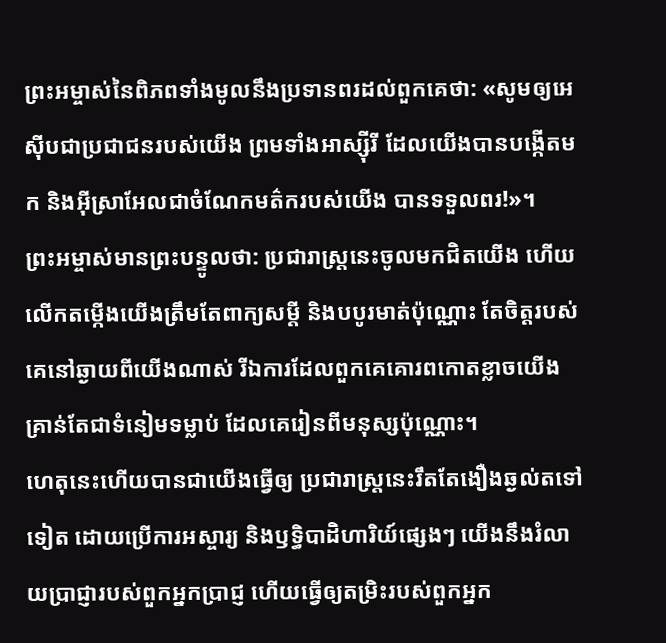ព្រះអម្ចាស់នៃពិភពទាំងមូលនឹងប្រទានពរដល់ពួកគេថា: «សូមឲ្យអេស៊ីបជាប្រជាជនរបស់យើង ព្រមទាំងអាស្ស៊ីរី ដែលយើងបានបង្កើតមក និងអ៊ីស្រាអែលជាចំណែកមត៌ករបស់យើង បានទទួលពរ!»។
ព្រះអម្ចាស់មានព្រះបន្ទូលថា: ប្រជារាស្ត្រនេះចូលមកជិតយើង ហើយលើកតម្កើងយើងត្រឹមតែពាក្យសម្ដី និងបបូរមាត់ប៉ុណ្ណោះ តែចិត្តរបស់គេនៅឆ្ងាយពីយើងណាស់ រីឯការដែលពួកគេគោរពកោតខ្លាចយើង គ្រាន់តែជាទំនៀមទម្លាប់ ដែលគេរៀនពីមនុស្សប៉ុណ្ណោះ។
ហេតុនេះហើយបានជាយើងធ្វើឲ្យ ប្រជារាស្ត្រនេះរឹតតែងឿងឆ្ងល់តទៅទៀត ដោយប្រើការអស្ចារ្យ និងឫទ្ធិបាដិហារិយ៍ផ្សេងៗ យើងនឹងរំលាយប្រាជ្ញារបស់ពួកអ្នកប្រាជ្ញ ហើយធ្វើឲ្យតម្រិះរបស់ពួកអ្នក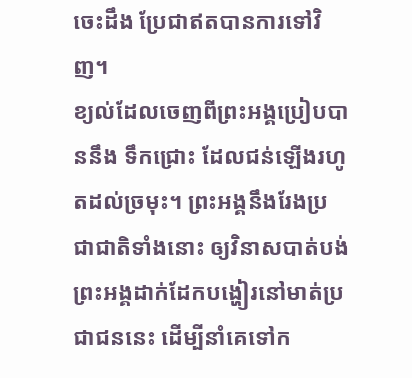ចេះដឹង ប្រែជាឥតបានការទៅវិញ។
ខ្យល់ដែលចេញពីព្រះអង្គប្រៀបបាននឹង ទឹកជ្រោះ ដែលជន់ឡើងរហូតដល់ច្រមុះ។ ព្រះអង្គនឹងរែងប្រជាជាតិទាំងនោះ ឲ្យវិនាសបាត់បង់ ព្រះអង្គដាក់ដែកបង្ហៀរនៅមាត់ប្រជាជននេះ ដើម្បីនាំគេទៅក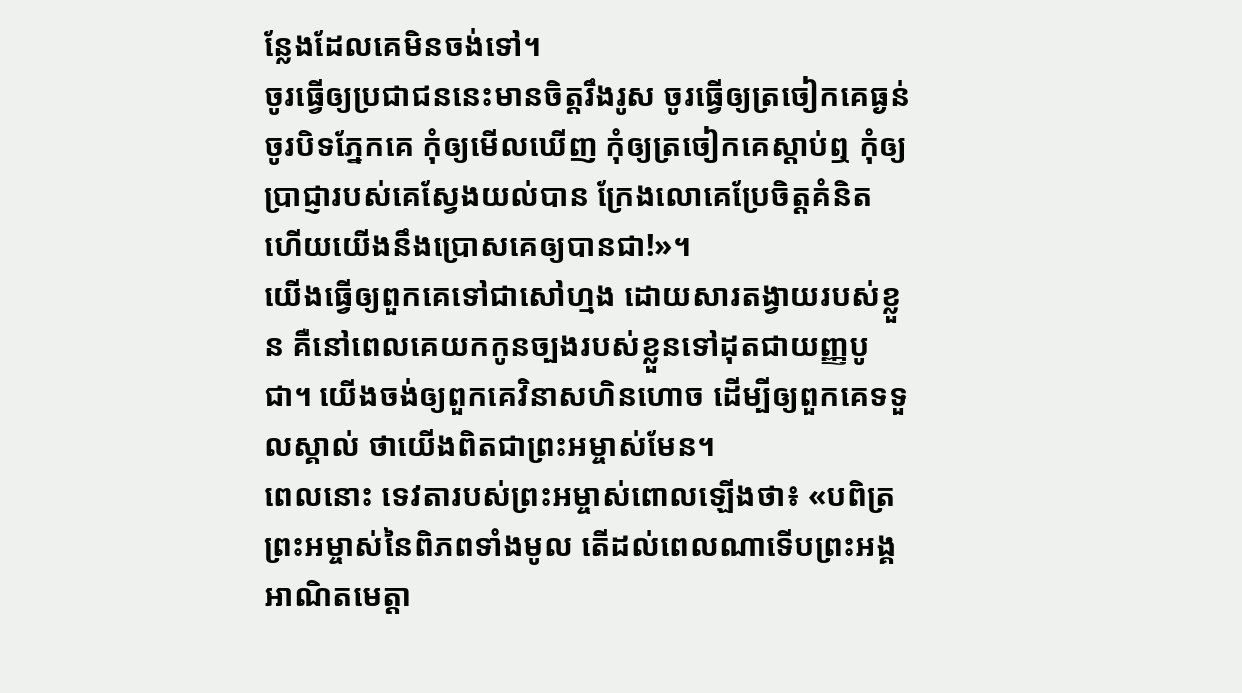ន្លែងដែលគេមិនចង់ទៅ។
ចូរធ្វើឲ្យប្រជាជននេះមានចិត្តរឹងរូស ចូរធ្វើឲ្យត្រចៀកគេធ្ងន់ ចូរបិទភ្នែកគេ កុំឲ្យមើលឃើញ កុំឲ្យត្រចៀកគេស្ដាប់ឮ កុំឲ្យប្រាជ្ញារបស់គេស្វែងយល់បាន ក្រែងលោគេប្រែចិត្តគំនិត ហើយយើងនឹងប្រោសគេឲ្យបានជា!»។
យើងធ្វើឲ្យពួកគេទៅជាសៅហ្មង ដោយសារតង្វាយរបស់ខ្លួន គឺនៅពេលគេយកកូនច្បងរបស់ខ្លួនទៅដុតជាយញ្ញបូជា។ យើងចង់ឲ្យពួកគេវិនាសហិនហោច ដើម្បីឲ្យពួកគេទទួលស្គាល់ ថាយើងពិតជាព្រះអម្ចាស់មែន។
ពេលនោះ ទេវតារបស់ព្រះអម្ចាស់ពោលឡើងថា៖ «បពិត្រព្រះអម្ចាស់នៃពិភពទាំងមូល តើដល់ពេលណាទើបព្រះអង្គអាណិតមេត្តា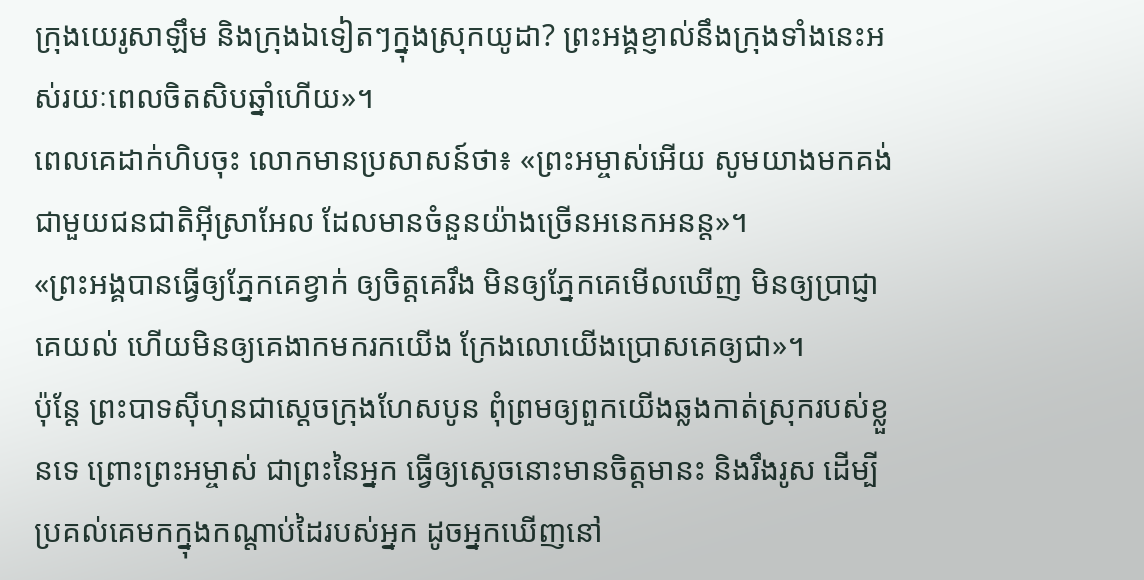ក្រុងយេរូសាឡឹម និងក្រុងឯទៀតៗក្នុងស្រុកយូដា? ព្រះអង្គខ្ញាល់នឹងក្រុងទាំងនេះអស់រយៈពេលចិតសិបឆ្នាំហើយ»។
ពេលគេដាក់ហិបចុះ លោកមានប្រសាសន៍ថា៖ «ព្រះអម្ចាស់អើយ សូមយាងមកគង់ជាមួយជនជាតិអ៊ីស្រាអែល ដែលមានចំនួនយ៉ាងច្រើនអនេកអនន្ត»។
«ព្រះអង្គបានធ្វើឲ្យភ្នែកគេខ្វាក់ ឲ្យចិត្តគេរឹង មិនឲ្យភ្នែកគេមើលឃើញ មិនឲ្យប្រាជ្ញាគេយល់ ហើយមិនឲ្យគេងាកមករកយើង ក្រែងលោយើងប្រោសគេឲ្យជា»។
ប៉ុន្តែ ព្រះបាទស៊ីហុនជាស្ដេចក្រុងហែសបូន ពុំព្រមឲ្យពួកយើងឆ្លងកាត់ស្រុករបស់ខ្លួនទេ ព្រោះព្រះអម្ចាស់ ជាព្រះនៃអ្នក ធ្វើឲ្យស្ដេចនោះមានចិត្តមានះ និងរឹងរូស ដើម្បីប្រគល់គេមកក្នុងកណ្ដាប់ដៃរបស់អ្នក ដូចអ្នកឃើញនៅ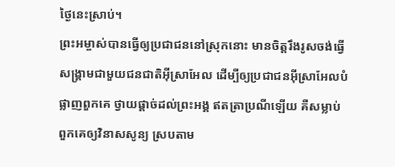ថ្ងៃនេះស្រាប់។
ព្រះអម្ចាស់បានធ្វើឲ្យប្រជាជននៅស្រុកនោះ មានចិត្តរឹងរូសចង់ធ្វើសង្គ្រាមជាមួយជនជាតិអ៊ីស្រាអែល ដើម្បីឲ្យប្រជាជនអ៊ីស្រាអែលបំផ្លាញពួកគេ ថ្វាយផ្ដាច់ដល់ព្រះអង្គ ឥតត្រាប្រណីឡើយ គឺសម្លាប់ពួកគេឲ្យវិនាសសូន្យ ស្របតាម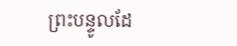ព្រះបន្ទូលដែ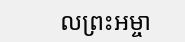លព្រះអម្ចា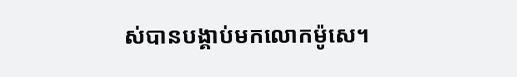ស់បានបង្គាប់មកលោកម៉ូសេ។